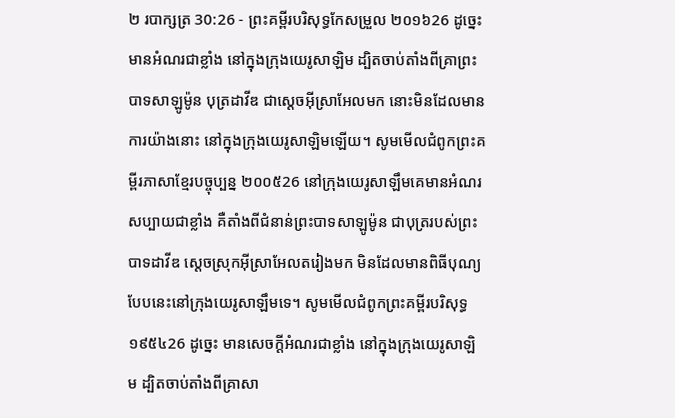២ របាក្សត្រ 30:26 - ព្រះគម្ពីរបរិសុទ្ធកែសម្រួល ២០១៦26 ដូច្នេះ មានអំណរជាខ្លាំង នៅក្នុងក្រុងយេរូសាឡិម ដ្បិតចាប់តាំងពីគ្រាព្រះបាទសាឡូម៉ូន បុត្រដាវីឌ ជាស្តេចអ៊ីស្រាអែលមក នោះមិនដែលមានការយ៉ាងនោះ នៅក្នុងក្រុងយេរូសាឡិមឡើយ។ សូមមើលជំពូកព្រះគម្ពីរភាសាខ្មែរបច្ចុប្បន្ន ២០០៥26 នៅក្រុងយេរូសាឡឹមគេមានអំណរសប្បាយជាខ្លាំង គឺតាំងពីជំនាន់ព្រះបាទសាឡូម៉ូន ជាបុត្ររបស់ព្រះបាទដាវីឌ ស្ដេចស្រុកអ៊ីស្រាអែលតរៀងមក មិនដែលមានពិធីបុណ្យបែបនេះនៅក្រុងយេរូសាឡឹមទេ។ សូមមើលជំពូកព្រះគម្ពីរបរិសុទ្ធ ១៩៥៤26 ដូច្នេះ មានសេចក្ដីអំណរជាខ្លាំង នៅក្នុងក្រុងយេរូសាឡិម ដ្បិតចាប់តាំងពីគ្រាសា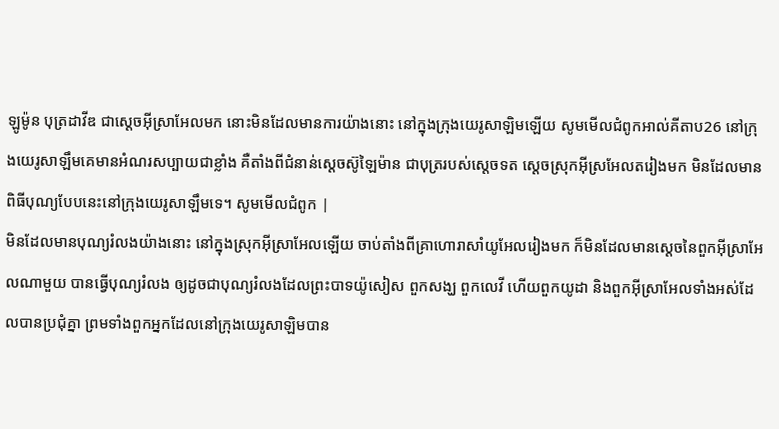ឡូម៉ូន បុត្រដាវីឌ ជាស្តេចអ៊ីស្រាអែលមក នោះមិនដែលមានការយ៉ាងនោះ នៅក្នុងក្រុងយេរូសាឡិមឡើយ សូមមើលជំពូកអាល់គីតាប26 នៅក្រុងយេរូសាឡឹមគេមានអំណរសប្បាយជាខ្លាំង គឺតាំងពីជំនាន់ស្តេចស៊ូឡៃម៉ាន ជាបុត្ររបស់ស្តេចទត ស្តេចស្រុកអ៊ីស្រអែលតរៀងមក មិនដែលមានពិធីបុណ្យបែបនេះនៅក្រុងយេរូសាឡឹមទេ។ សូមមើលជំពូក |
មិនដែលមានបុណ្យរំលងយ៉ាងនោះ នៅក្នុងស្រុកអ៊ីស្រាអែលឡើយ ចាប់តាំងពីគ្រាហោរាសាំយូអែលរៀងមក ក៏មិនដែលមានស្តេចនៃពួកអ៊ីស្រាអែលណាមួយ បានធ្វើបុណ្យរំលង ឲ្យដូចជាបុណ្យរំលងដែលព្រះបាទយ៉ូសៀស ពួកសង្ឃ ពួកលេវី ហើយពួកយូដា និងពួកអ៊ីស្រាអែលទាំងអស់ដែលបានប្រជុំគ្នា ព្រមទាំងពួកអ្នកដែលនៅក្រុងយេរូសាឡិមបាន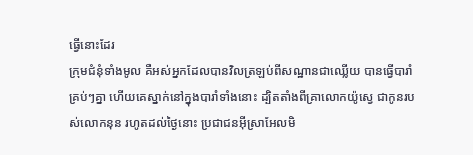ធ្វើនោះដែរ
ក្រុមជំនុំទាំងមូល គឺអស់អ្នកដែលបានវិលត្រឡប់ពីសណ្ឋានជាឈ្លើយ បានធ្វើបារាំគ្រប់ៗគ្នា ហើយគេស្នាក់នៅក្នុងបារាំទាំងនោះ ដ្បិតតាំងពីគ្រាលោកយ៉ូស្វេ ជាកូនរបស់លោកនុន រហូតដល់ថ្ងៃនោះ ប្រជាជនអ៊ីស្រាអែលមិ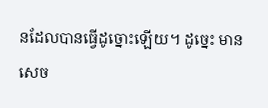នដែលបានធ្វើដូច្នោះឡើយ។ ដូច្នេះ មានសេច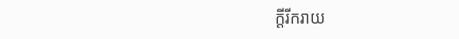ក្ដីរីករាយ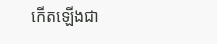កើតឡើងជា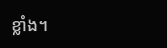ខ្លាំង។